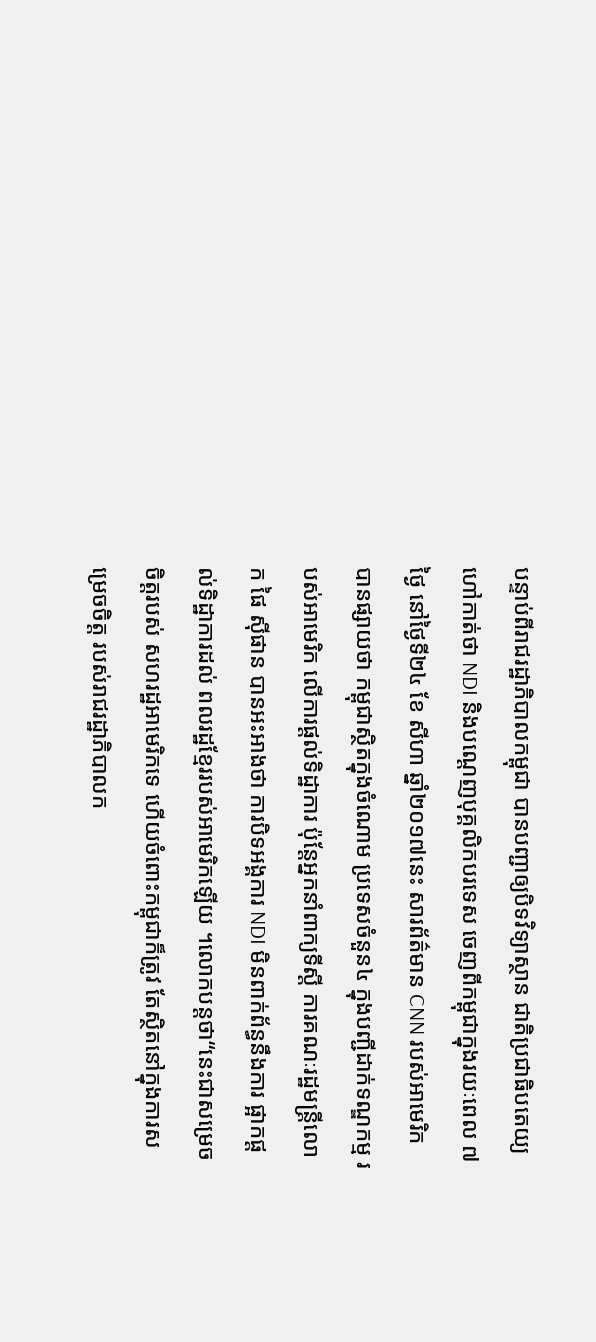បន្ទាប់ពីរាជរដ្ឋាភិបាលកម្ពុជា បានបញ្ជាឲ្យបិទវិទ្យាស្ថាន ជាតិប្រជាធិបតេយ្យ ហៅកាត់ថា NDI និងបណ្ដេញបុគ្គលិកបរទេស ចេញពីកម្ពុជាក្នុងរយៈពេល ៧ថ្ងៃ នៅថ្ងៃទី២៤ ខែ សីហា ឆ្នាំ២០១៧នេះ សារព័ត៌មាន CNN របស់អាមេរិក បានផ្សាយថា កម្ពុជាស្ថិតក្នុងចំណោម ប្រទេសចំនួន៤ ក្នុងបញ្ជីដាក់ទណ្ឌកម្ម របស់អាមេរិក លើការផ្ដល់ទិដ្ឋាការ ប៉ុន្តែអ្នកនាំពាក្យទីស្ដី ការគណៈរដ្ឋមន្ត្រីលោក ផៃ ស៊ីផាន បានអះអាងថា ការបិទអង្គការ NDI មិនពាក់ព័ន្ធនឹងការ ផ្អាកផ្ដល់ទិដ្ឋាការដល់ ពលរដ្ឋខ្មែររបស់អាមេរិកឡើយ ។លោកបន្ដថា“នេះជាសម្រេចចិត្តរបស់ សហរដ្ឋអាមេរិកទេ ហើយចំពោះកម្ពុជាក៏ត្រូវ តែស្ថិតនៅក្នុងការសម្រេចចិត្ត របស់រាជរដ្ឋាភិបាលក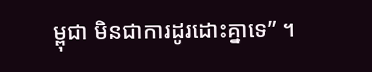ម្ពុជា មិនជាការដូរដោះគ្នាទេ” ។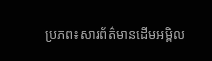ប្រភព៖សារព័ត៌មានដើមអម្ពិល